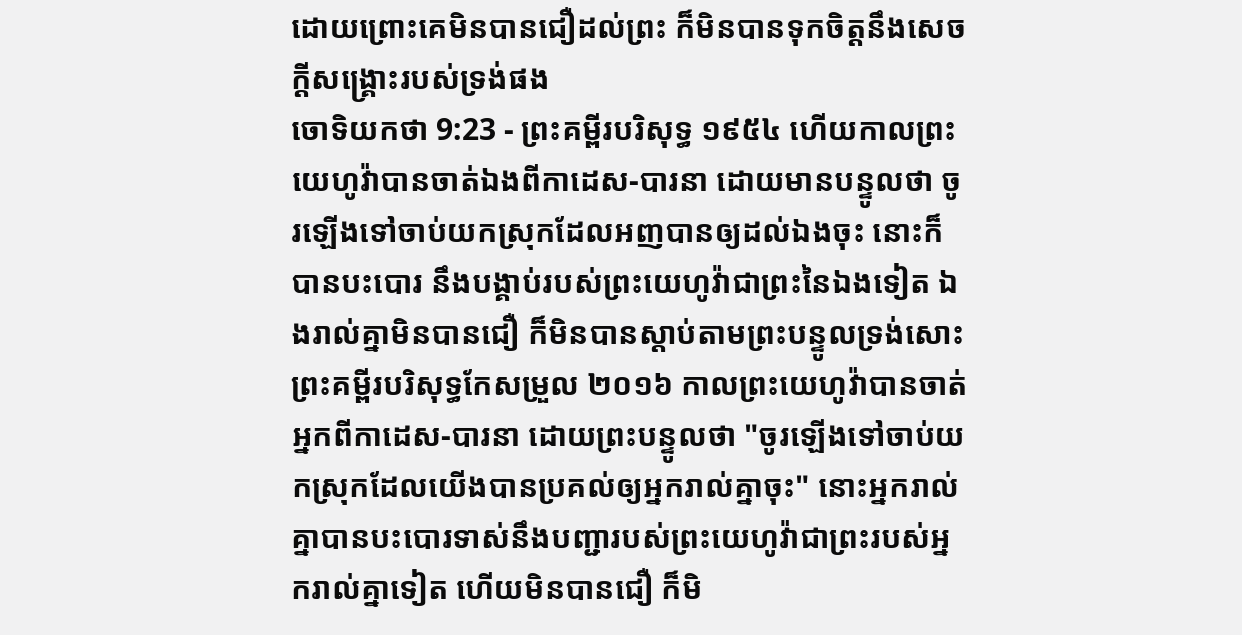ដោយព្រោះគេមិនបានជឿដល់ព្រះ ក៏មិនបានទុកចិត្តនឹងសេចក្ដីសង្គ្រោះរបស់ទ្រង់ផង
ចោទិយកថា 9:23 - ព្រះគម្ពីរបរិសុទ្ធ ១៩៥៤ ហើយកាលព្រះយេហូវ៉ាបានចាត់ឯងពីកាដេស-បារនា ដោយមានបន្ទូលថា ចូរឡើងទៅចាប់យកស្រុកដែលអញបានឲ្យដល់ឯងចុះ នោះក៏បានបះបោរ នឹងបង្គាប់របស់ព្រះយេហូវ៉ាជាព្រះនៃឯងទៀត ឯងរាល់គ្នាមិនបានជឿ ក៏មិនបានស្តាប់តាមព្រះបន្ទូលទ្រង់សោះ ព្រះគម្ពីរបរិសុទ្ធកែសម្រួល ២០១៦ កាលព្រះយេហូវ៉ាបានចាត់អ្នកពីកាដេស-បារនា ដោយព្រះបន្ទូលថា "ចូរឡើងទៅចាប់យកស្រុកដែលយើងបានប្រគល់ឲ្យអ្នករាល់គ្នាចុះ" នោះអ្នករាល់គ្នាបានបះបោរទាស់នឹងបញ្ជារបស់ព្រះយេហូវ៉ាជាព្រះរបស់អ្នករាល់គ្នាទៀត ហើយមិនបានជឿ ក៏មិ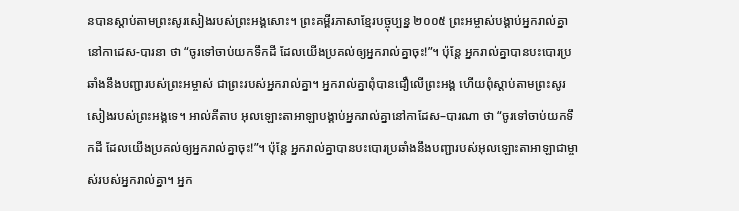នបានស្តាប់តាមព្រះសូរសៀងរបស់ព្រះអង្គសោះ។ ព្រះគម្ពីរភាសាខ្មែរបច្ចុប្បន្ន ២០០៥ ព្រះអម្ចាស់បង្គាប់អ្នករាល់គ្នានៅកាដេស-បារនា ថា “ចូរទៅចាប់យកទឹកដី ដែលយើងប្រគល់ឲ្យអ្នករាល់គ្នាចុះ!”។ ប៉ុន្តែ អ្នករាល់គ្នាបានបះបោរប្រឆាំងនឹងបញ្ជារបស់ព្រះអម្ចាស់ ជាព្រះរបស់អ្នករាល់គ្នា។ អ្នករាល់គ្នាពុំបានជឿលើព្រះអង្គ ហើយពុំស្ដាប់តាមព្រះសូរសៀងរបស់ព្រះអង្គទេ។ អាល់គីតាប អុលឡោះតាអាឡាបង្គាប់អ្នករាល់គ្នានៅកាដែស–បារណា ថា “ចូរទៅចាប់យកទឹកដី ដែលយើងប្រគល់ឲ្យអ្នករាល់គ្នាចុះ!”។ ប៉ុន្តែ អ្នករាល់គ្នាបានបះបោរប្រឆាំងនឹងបញ្ជារបស់អុលឡោះតាអាឡាជាម្ចាស់របស់អ្នករាល់គ្នា។ អ្នក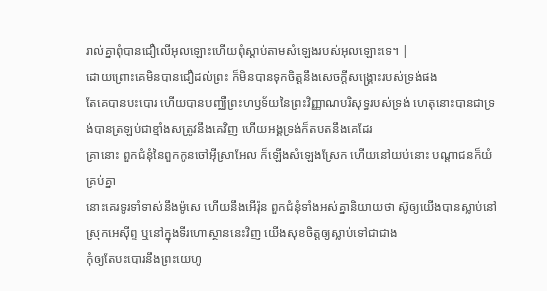រាល់គ្នាពុំបានជឿលើអុលឡោះហើយពុំស្តាប់តាមសំឡេងរបស់អុលឡោះទេ។ |
ដោយព្រោះគេមិនបានជឿដល់ព្រះ ក៏មិនបានទុកចិត្តនឹងសេចក្ដីសង្គ្រោះរបស់ទ្រង់ផង
តែគេបានបះបោរ ហើយបានបញ្ឈឺព្រះហឫទ័យនៃព្រះវិញ្ញាណបរិសុទ្ធរបស់ទ្រង់ ហេតុនោះបានជាទ្រង់បានត្រឡប់ជាខ្មាំងសត្រូវនឹងគេវិញ ហើយអង្គទ្រង់ក៏តបតនឹងគេដែរ
គ្រានោះ ពួកជំនុំនៃពួកកូនចៅអ៊ីស្រាអែល ក៏ឡើងសំឡេងស្រែក ហើយនៅយប់នោះ បណ្តាជនក៏យំគ្រប់គ្នា
នោះគេរទូរទាំទាស់នឹងម៉ូសេ ហើយនឹងអើរ៉ុន ពួកជំនុំទាំងអស់គ្នានិយាយថា ស៊ូឲ្យយើងបានស្លាប់នៅស្រុកអេស៊ីព្ទ ឬនៅក្នុងទីរហោស្ថាននេះវិញ យើងសុខចិត្តឲ្យស្លាប់ទៅជាជាង
កុំឲ្យតែបះបោរនឹងព្រះយេហូ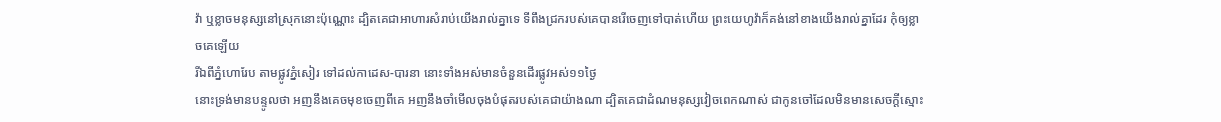វ៉ា ឬខ្លាចមនុស្សនៅស្រុកនោះប៉ុណ្ណោះ ដ្បិតគេជាអាហារសំរាប់យើងរាល់គ្នាទេ ទីពឹងជ្រករបស់គេបានរើចេញទៅបាត់ហើយ ព្រះយេហូវ៉ាក៏គង់នៅខាងយើងរាល់គ្នាដែរ កុំឲ្យខ្លាចគេឡើយ
រីឯពីភ្នំហោរែប តាមផ្លូវភ្នំសៀរ ទៅដល់កាដេស-បារនា នោះទាំងអស់មានចំនួនដើរផ្លូវអស់១១ថ្ងៃ
នោះទ្រង់មានបន្ទូលថា អញនឹងគេចមុខចេញពីគេ អញនឹងចាំមើលចុងបំផុតរបស់គេជាយ៉ាងណា ដ្បិតគេជាដំណមនុស្សវៀចពេកណាស់ ជាកូនចៅដែលមិនមានសេចក្ដីស្មោះ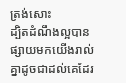ត្រង់សោះ
ដ្បិតដំណឹងល្អបានផ្សាយមកយើងរាល់គ្នាដូចជាដល់គេដែរ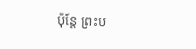ប៉ុន្តែ ព្រះប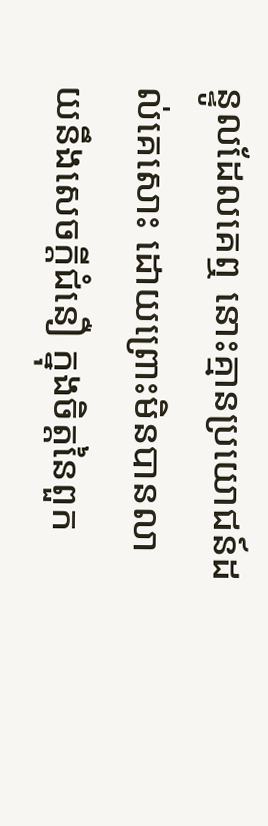ន្ទូលដែលគេឮ នោះគ្មានប្រយោជន៍ដល់គេសោះ ដោយព្រោះមិនបានលាយនឹងសេចក្ដីជំនឿ ក្នុងចិត្តនៃពួក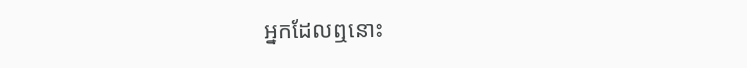អ្នកដែលឮនោះ